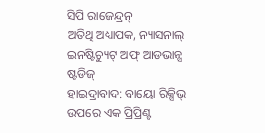ସିପି ରାଜେନ୍ଦ୍ରନ୍
ଅତିଥି ଅଧ୍ୟାପକ, ନ୍ୟାସନାଲ୍ ଇନଷ୍ଟିଚ୍ୟୁଟ୍ ଅଫ୍ ଆଡଭାନ୍ସ ଷ୍ଟଡିଜ୍
ହାଇଦ୍ରାବାଦ: ବାୟୋ ରିକ୍ସିଭ୍ ଉପରେ ଏକ ପ୍ରିପ୍ରିଣ୍ଟ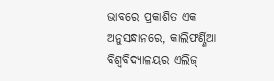ଭାବରେ ପ୍ରକାଶିତ ଏକ ଅନୁସନ୍ଧାନରେ, କାଲିଫର୍ଣ୍ଣିଆ ବିଶ୍ୱବିଦ୍ୟାଳୟର ଏଲିଜ୍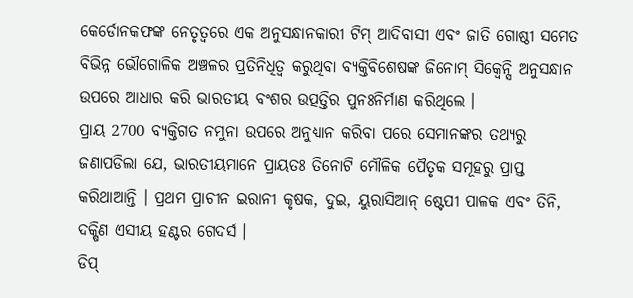କେର୍ଡୋନକଫଙ୍କ ନେତୃତ୍ୱରେ ଏକ ଅନୁସନ୍ଧାନକାରୀ ଟିମ୍ ଆଦିବାସୀ ଏବଂ ଜାତି ଗୋଷ୍ଠୀ ସମେତ ବିଭିନ୍ନ ଭୌଗୋଳିକ ଅଞ୍ଚଳର ପ୍ରତିନିଧିତ୍ୱ କରୁଥିବା ବ୍ୟକ୍ତିବିଶେଷଙ୍କ ଜିନୋମ୍ ସିକ୍ବେନ୍ସି ଅନୁସନ୍ଧାନ ଉପରେ ଆଧାର କରି ଭାରତୀୟ ବଂଶର ଉତ୍ପତ୍ତିର ପୁନଃନିର୍ମାଣ କରିଥିଲେ ।
ପ୍ରାୟ 2700 ବ୍ୟକ୍ତିଗତ ନମୁନା ଉପରେ ଅନୁଧ୍ୟାନ କରିବା ପରେ ସେମାନଙ୍କର ତଥ୍ୟରୁ ଜଣାପଡିଲା ଯେ, ଭାରତୀୟମାନେ ପ୍ରାୟତଃ ତିନୋଟି ମୌଳିକ ପୈତୃକ ସମୂହରୁ ପ୍ରାପ୍ତ କରିଥାଆନ୍ତି । ପ୍ରଥମ ପ୍ରାଚୀନ ଇରାନୀ କୃଷକ, ଦୁଇ, ୟୁରାସିଆନ୍ ଷ୍ଟେପୀ ପାଳକ ଏବଂ ତିନି, ଦକ୍ଷିଣ ଏସୀୟ ହଣ୍ଟର ଗେଦର୍ସ ।
ଡିପ୍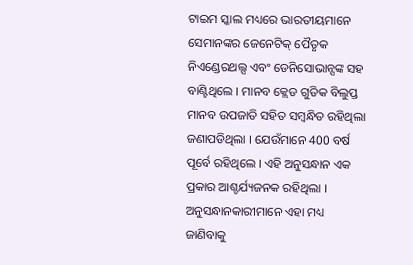ଟାଇମ ସ୍କାଲ ମଧ୍ୟରେ ଭାରତୀୟମାନେ ସେମାନଙ୍କର ଜେନେଟିକ୍ ପୈତୃକ ନିଏଣ୍ଡେରଥଲ୍ସ ଏବଂ ଡେନିସୋଭାନ୍ସଙ୍କ ସହ ବାଣ୍ଟିଥିଲେ । ମାନବ କ୍ଲେଡ ଗୁଡିକ ବିଲୁପ୍ତ ମାନବ ଉପଜାତି ସହିତ ସମ୍ବନ୍ଧିତ ରହିଥିଲା ଜଣାପଡିଥିଲା । ଯେଉଁମାନେ 400 ବର୍ଷ ପୂର୍ବେ ରହିଥିଲେ । ଏହି ଅନୁସନ୍ଧାନ ଏକ ପ୍ରକାର ଆଶ୍ଚର୍ଯ୍ୟଜନକ ରହିଥିଲା । ଅନୁସନ୍ଧାନକାରୀମାନେ ଏହା ମଧ୍ୟ ଜାଣିବାକୁ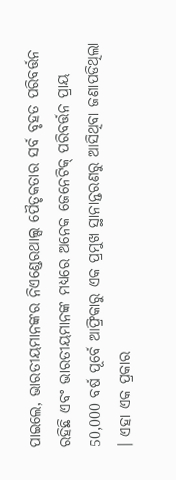ପାଇଲେ, ଭାରତୀୟମାନଙ୍କର ନିଏଣ୍ଡେରଥାଲ୍ସ ପୈତୃକତାର ସର୍ବ ବୃହତ ପରିବର୍ତ୍ତନ ରହିଛି ଏବଂ ଭାରତୀୟମାନଙ୍କ ମଧ୍ୟରେ ଅନେକ ଜେନେଟିକ୍ ପରିବର୍ତ୍ତନ ପ୍ରାୟ 50,000 ବର୍ଷ ପୂର୍ବେ ଆଫ୍ରିକାରୁ ଏକ ପ୍ରମୁଖ ସ୍ଥାନାନ୍ତରଣରୁ ଆସିଥିବା ଜଣାପଡିଥିଲା । ଏହା ଏକ ପ୍ରକାର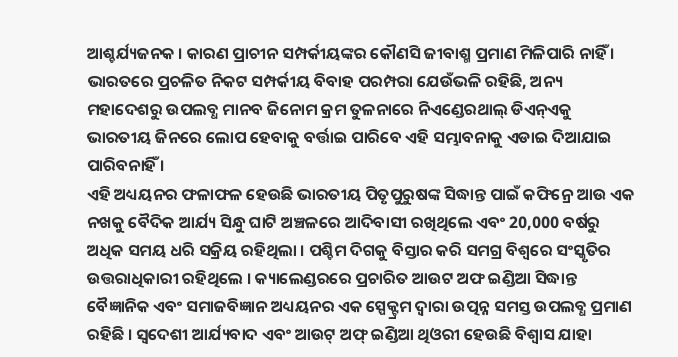ଆଶ୍ଚର୍ଯ୍ୟଜନକ । କାରଣ ପ୍ରାଚୀନ ସମ୍ପର୍କୀୟଙ୍କର କୌଣସି ଜୀବାଶ୍ମ ପ୍ରମାଣ ମିଳିପାରି ନାହିଁ । ଭାରତରେ ପ୍ରଚଳିତ ନିକଟ ସମ୍ପର୍କୀୟ ବିବାହ ପରମ୍ପରା ଯେଉଁଭଳି ରହିଛି, ଅନ୍ୟ ମହାଦେଶରୁ ଉପଲବ୍ଧ ମାନବ ଜିନୋମ କ୍ରମ ତୁଳନାରେ ନିଏଣ୍ଡେରଥାଲ୍ ଡିଏନ୍ଏକୁ ଭାରତୀୟ ଜିନରେ ଲୋପ ହେବାକୁ ବର୍ତ୍ତାଇ ପାରିବେ ଏହି ସମ୍ଭାବନାକୁ ଏଡାଇ ଦିଆଯାଇ ପାରିବନାହିଁ ।
ଏହି ଅଧ୍ୟୟନର ଫଳାଫଳ ହେଉଛି ଭାରତୀୟ ପିତୃପୁରୁଷଙ୍କ ସିଦ୍ଧାନ୍ତ ପାଇଁ କଫିନ୍ରେ ଆଉ ଏକ ନଖକୁ ବୈଦିକ ଆର୍ଯ୍ୟ ସିନ୍ଧୁ ଘାଟି ଅଞ୍ଚଳରେ ଆଦିବାସୀ ରଖିଥିଲେ ଏବଂ 20,000 ବର୍ଷରୁ ଅଧିକ ସମୟ ଧରି ସକ୍ରିୟ ରହିଥିଲା । ପଶ୍ଚିମ ଦିଗକୁ ବିସ୍ତାର କରି ସମଗ୍ର ବିଶ୍ୱରେ ସଂସ୍କୃତିର ଉତ୍ତରାଧିକାରୀ ରହିଥିଲେ । କ୍ୟାଲେଣ୍ଡରରେ ପ୍ରଚାରିତ ଆଉଟ ଅଫ ଇଣ୍ଡିଆ ସିଦ୍ଧାନ୍ତ ବୈଜ୍ଞାନିକ ଏବଂ ସମାଜବିଜ୍ଞାନ ଅଧ୍ୟୟନର ଏକ ସ୍ପେକ୍ଟ୍ରମ ଦ୍ୱାରା ଉତ୍ପନ୍ନ ସମସ୍ତ ଉପଲବ୍ଧ ପ୍ରମାଣ ରହିଛି । ସ୍ୱଦେଶୀ ଆର୍ଯ୍ୟବାଦ ଏବଂ ଆଉଟ୍ ଅଫ୍ ଇଣ୍ଡିଆ ଥିଓରୀ ହେଉଛି ବିଶ୍ୱାସ ଯାହା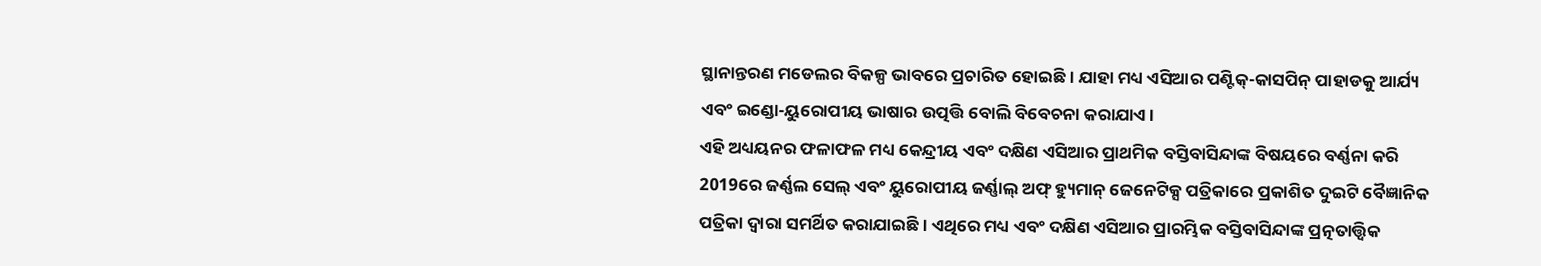ସ୍ଥାନାନ୍ତରଣ ମଡେଲର ବିକଳ୍ପ ଭାବରେ ପ୍ରଚାରିତ ହୋଇଛି । ଯାହା ମଧ୍ୟ ଏସିଆର ପଣ୍ଟିକ୍-କାସପିନ୍ ପାହାଡକୁ ଆର୍ଯ୍ୟ ଏବଂ ଇଣ୍ଡୋ-ୟୁରୋପୀୟ ଭାଷାର ଉତ୍ପତ୍ତି ବୋଲି ବିବେଚନା କରାଯାଏ ।
ଏହି ଅଧ୍ୟୟନର ଫଳାଫଳ ମଧ୍ୟ କେନ୍ଦ୍ରୀୟ ଏବଂ ଦକ୍ଷିଣ ଏସିଆର ପ୍ରାଥମିକ ବସ୍ତିବାସିନ୍ଦାଙ୍କ ବିଷୟରେ ବର୍ଣ୍ଣନା କରି 2019ରେ ଜର୍ଣ୍ଣଲ ସେଲ୍ ଏବଂ ୟୁରୋପୀୟ ଜର୍ଣ୍ଣାଲ୍ ଅଫ୍ ହ୍ୟୁମାନ୍ ଜେନେଟିକ୍ସ ପତ୍ରିକାରେ ପ୍ରକାଶିତ ଦୁଇଟି ବୈଜ୍ଞାନିକ ପତ୍ରିକା ଦ୍ବାରା ସମର୍ଥିତ କରାଯାଇଛି । ଏଥିରେ ମଧ୍ୟ ଏବଂ ଦକ୍ଷିଣ ଏସିଆର ପ୍ରାରମ୍ଭିକ ବସ୍ତିବାସିନ୍ଦାଙ୍କ ପ୍ରତ୍ନତାତ୍ତ୍ୱିକ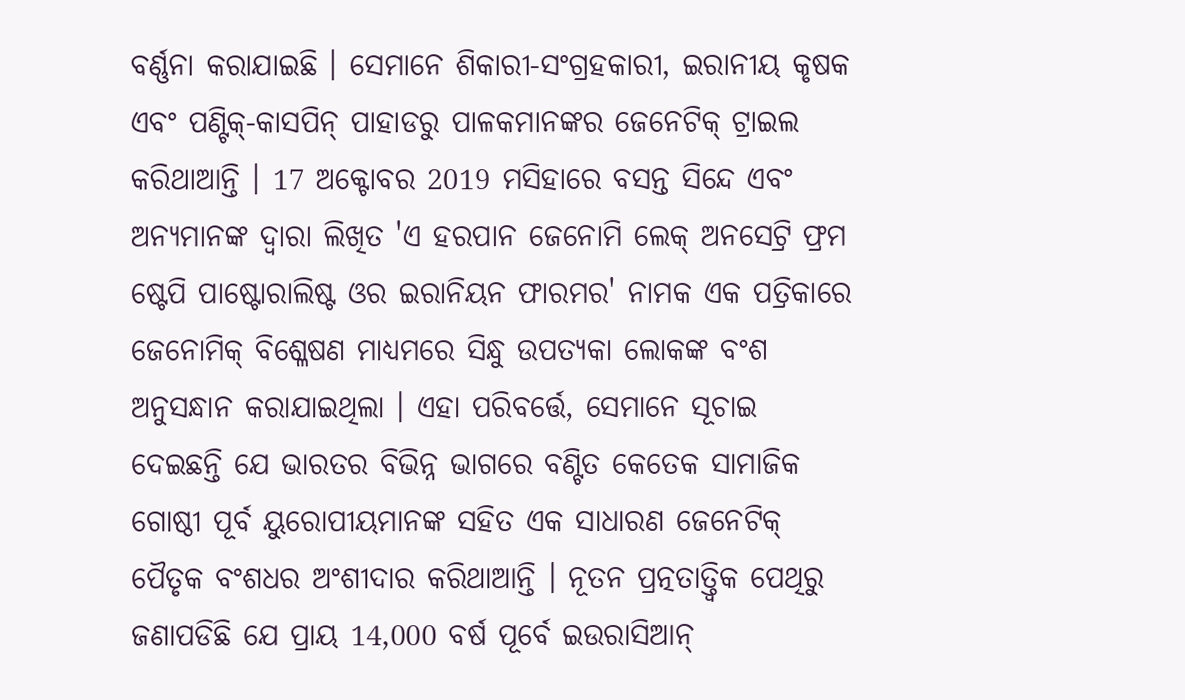ବର୍ଣ୍ଣନା କରାଯାଇଛି । ସେମାନେ ଶିକାରୀ-ସଂଗ୍ରହକାରୀ, ଇରାନୀୟ କୃଷକ ଏବଂ ପଣ୍ଟିକ୍-କାସପିନ୍ ପାହାଡରୁ ପାଳକମାନଙ୍କର ଜେନେଟିକ୍ ଟ୍ରାଇଲ କରିଥାଆନ୍ତି । 17 ଅକ୍ଟୋବର 2019 ମସିହାରେ ବସନ୍ତ ସିନ୍ଦେ ଏବଂ ଅନ୍ୟମାନଙ୍କ ଦ୍ୱାରା ଲିଖିତ 'ଏ ହରପାନ ଜେନୋମି ଲେକ୍ ଅନସେଟ୍ରି ଫ୍ରମ ଷ୍ଟେପି ପାଷ୍ଟୋରାଲିଷ୍ଟ ଓର ଇରାନିୟନ ଫାରମର' ନାମକ ଏକ ପତ୍ରିକାରେ ଜେନୋମିକ୍ ବିଶ୍ଳେଷଣ ମାଧ୍ୟମରେ ସିନ୍ଧୁ ଉପତ୍ୟକା ଲୋକଙ୍କ ବଂଶ ଅନୁସନ୍ଧାନ କରାଯାଇଥିଲା । ଏହା ପରିବର୍ତ୍ତେ, ସେମାନେ ସୂଚାଇ ଦେଇଛନ୍ତି ଯେ ଭାରତର ବିଭିନ୍ନ ଭାଗରେ ବଣ୍ଟିତ କେତେକ ସାମାଜିକ ଗୋଷ୍ଠୀ ପୂର୍ବ ୟୁରୋପୀୟମାନଙ୍କ ସହିତ ଏକ ସାଧାରଣ ଜେନେଟିକ୍ ପୈତୃକ ବଂଶଧର ଅଂଶୀଦାର କରିଥାଆନ୍ତି । ନୂତନ ପ୍ରତ୍ନତାତ୍ତ୍ୱିକ ପେଥିରୁ ଜଣାପଡିଛି ଯେ ପ୍ରାୟ 14,000 ବର୍ଷ ପୂର୍ବେ ଇଉରାସିଆନ୍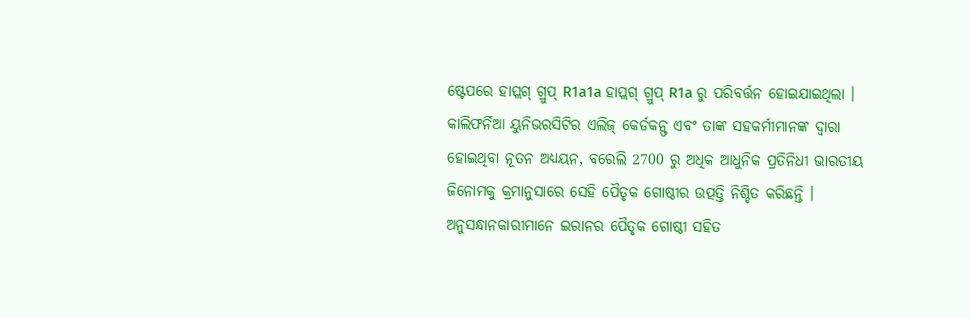ଷ୍ଟେପରେ ହାପ୍ଲଗ୍ ଗ୍ରୁପ୍ R1a1a ହାପ୍ଲଗ୍ ଗ୍ରୁପ୍ R1a ରୁ ପରିବର୍ତ୍ତନ ହୋଇଯାଇଥିଲା ।
କାଲିଫର୍ନିଆ ୟୁନିଭରସିଟିର ଏଲିଜ୍ କେର୍ଡକନ୍ଫ ଏବଂ ତାଙ୍କ ସହକର୍ମୀମାନଙ୍କ ଦ୍ବାରା ହୋଇଥିବା ନୂତନ ଅଧ୍ୟୟନ, ବରେଲି 2700 ରୁ ଅଧିକ ଆଧୁନିକ ପ୍ରତିନିଧୀ ଭାରତୀୟ ଜିନୋମକୁ କ୍ରମାନୁସାରେ ସେହି ପୈତୃକ ଗୋଷ୍ଠୀର ଉତ୍ପତ୍ତି ନିଶ୍ଚିତ କରିଛନ୍ତି । ଅନୁସନ୍ଧାନକାରୀମାନେ ଇରାନର ପୈତୃକ ଗୋଷ୍ଠୀ ସହିତ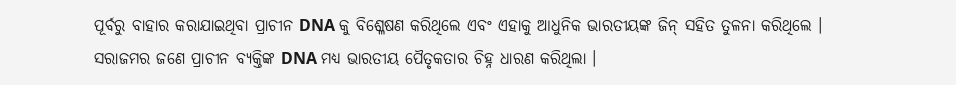ପୂର୍ବରୁ ବାହାର କରାଯାଇଥିବା ପ୍ରାଚୀନ DNA କୁ ବିଶ୍ଳେଷଣ କରିଥିଲେ ଏବଂ ଏହାକୁ ଆଧୁନିକ ଭାରତୀୟଙ୍କ ଜିନ୍ ସହିତ ତୁଳନା କରିଥିଲେ । ସରାଜମର ଜଣେ ପ୍ରାଚୀନ ବ୍ୟକ୍ତିଙ୍କ DNA ମଧ୍ୟ ଭାରତୀୟ ପୈତୃକତାର ଚିହ୍ନ ଧାରଣ କରିଥିଲା ।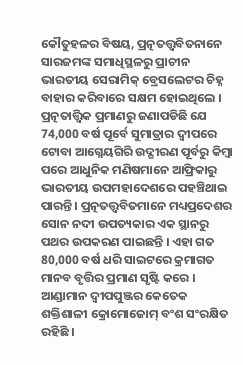କୌତୁହଳର ବିଷୟ, ପ୍ରତ୍ନତତ୍ତ୍ୱବିତନାନେ ସାରଜମଙ୍କ ସମାଧିସ୍ଥଳରୁ ପ୍ରାଚୀନ ଭାରତୀୟ ସେରାମିକ୍ ବ୍ରେସଲେଟର ଚିହ୍ନ ବାହାର କରିବାରେ ସକ୍ଷମ ହୋଇଥିଲେ ।
ପ୍ରତ୍ନତାତ୍ତ୍ୱିକ ପ୍ରମାଣରୁ ଜଣାପଡିଛି ଯେ 74,000 ବର୍ଷ ପୂର୍ବେ ସୁମାତ୍ରାର ଦ୍ୱୀପରେ ଟୋବା ଆଗ୍ନେୟଗିରି ଉଦ୍ଗୀରଣ ପୂର୍ବରୁ କିମ୍ବା ପରେ ଆଧୁନିକ ମଣିଷମାନେ ଆଫ୍ରିକାରୁ ଭାରତୀୟ ଉପମହାଦେଶରେ ପହଞ୍ଚିଥାଇ ପାରନ୍ତି । ପ୍ରତ୍ନତତ୍ତ୍ୱବିତମାନେ ମଧ୍ୟପ୍ରଦେଶର ସୋନ ନଦୀ ଉପତ୍ୟକାର ଏକ ସ୍ଥାନରୁ ପଥର ଉପକରଣ ପାଇଛନ୍ତି । ଏହା ଗତ 80,000 ବର୍ଷ ଧରି ସାଇଟରେ କ୍ରମାଗତ ମାନବ ବୃତ୍ତିର ପ୍ରମାଣ ସୃଷ୍ଟି କରେ । ଆଣ୍ଡାମାନ ଦ୍ୱୀପପୁଞ୍ଜର କେତେକ ଶକ୍ତିଶାଳୀ କ୍ରୋମୋଜୋମ୍ ବଂଶ ସଂରକ୍ଷିତ ରହିଛି ।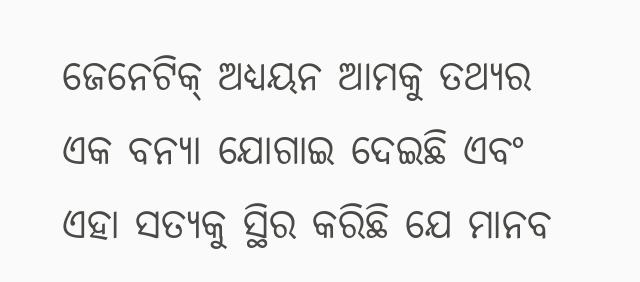ଜେନେଟିକ୍ ଅଧ୍ୟୟନ ଆମକୁ ତଥ୍ୟର ଏକ ବନ୍ୟା ଯୋଗାଇ ଦେଇଛି ଏବଂ ଏହା ସତ୍ୟକୁ ସ୍ଥିର କରିଛି ଯେ ମାନବ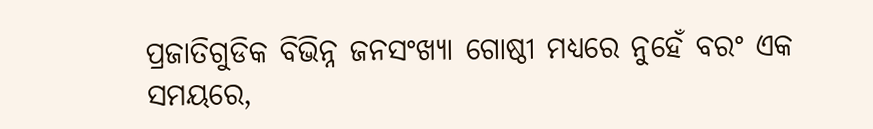ପ୍ରଜାତିଗୁଡିକ ବିଭିନ୍ନ ଜନସଂଖ୍ୟା ଗୋଷ୍ଠୀ ମଧ୍ୟରେ ନୁହେଁ ବରଂ ଏକ ସମୟରେ,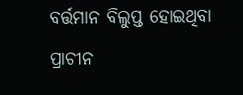ବର୍ତ୍ତମାନ ବିଲୁପ୍ତ ହୋଇଥିବା ପ୍ରାଚୀନ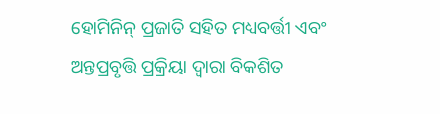ହୋମିନିନ୍ ପ୍ରଜାତି ସହିତ ମଧ୍ୟବର୍ତ୍ତୀ ଏବଂ ଅନ୍ତପ୍ରବୃତ୍ତି ପ୍ରକ୍ରିୟା ଦ୍ବାରା ବିକଶିତ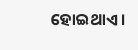ହୋଇଥାଏ ।